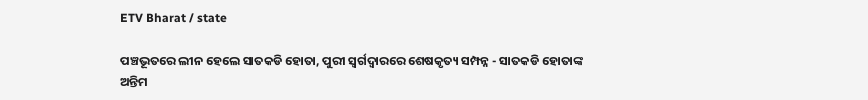ETV Bharat / state

ପଞ୍ଚଭୂତରେ ଲୀନ ହେଲେ ସାତକଡି ହୋତା, ପୁରୀ ସ୍ଵର୍ଗଦ୍ଵାରରେ ଶେଷକୃତ୍ୟ ସମ୍ପନ୍ନ - ସାତକଡି ହୋତାଙ୍କ ଅନ୍ତିମ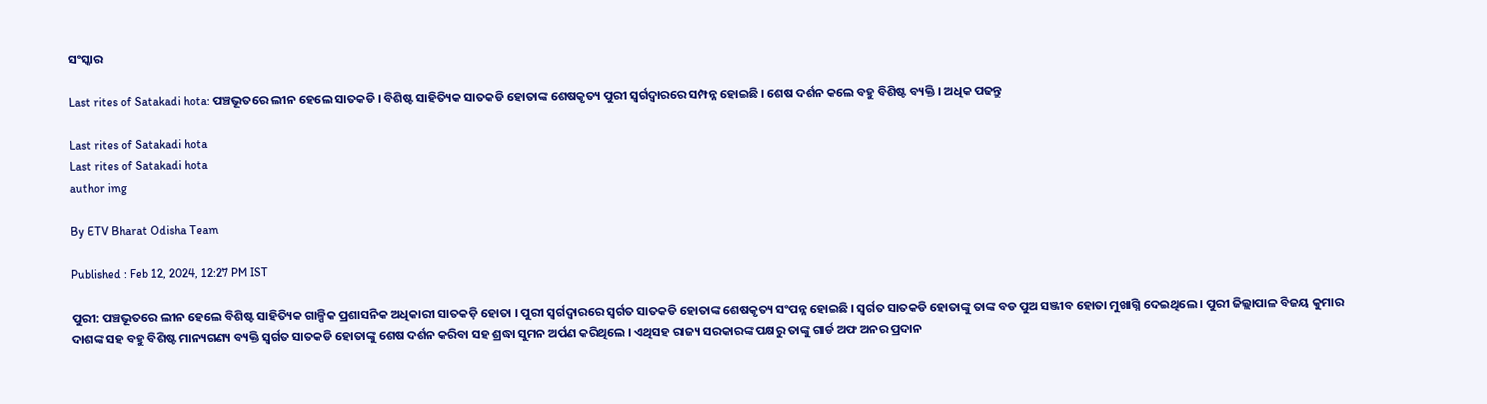ସଂସ୍କାର

Last rites of Satakadi hota: ପଞ୍ଚଭୂତରେ ଲୀନ ହେଲେ ସାତକଡି । ବିଶିଷ୍ଟ ସାହିତ୍ୟିକ ସାତକଡି ହୋତାଙ୍କ ଶେଷକୃତ୍ୟ ପୁରୀ ସ୍ଵର୍ଗଦ୍ଵାରରେ ସମ୍ପନ୍ନ ହୋଇଛି । ଶେଷ ଦର୍ଶନ କଲେ ବହୁ ବିଶିଷ୍ଟ ବ୍ୟକ୍ତି । ଅଧିକ ପଢନ୍ତୁ

Last rites of Satakadi hota
Last rites of Satakadi hota
author img

By ETV Bharat Odisha Team

Published : Feb 12, 2024, 12:27 PM IST

ପୁରୀ: ପଞ୍ଚଭୂତରେ ଲୀନ ହେଲେ ବିଶିଷ୍ଟ ସାହିତ୍ୟିକ ଗାଳ୍ପିକ ପ୍ରଶାସନିକ ଅଧିକାରୀ ସାତକଡ଼ି ହୋତା । ପୁରୀ ସ୍ଵର୍ଗଦ୍ଵାରରେ ସ୍ବର୍ଗତ ସାତକଡି ହୋତାଙ୍କ ଶେଷକୃତ୍ୟ ସଂପନ୍ନ ହୋଇଛି । ସ୍ବର୍ଗତ ସାତକଡି ହୋତାଙ୍କୁ ତାଙ୍କ ବଡ ପୁଅ ସଞ୍ଜୀବ ହୋତା ମୁଖାଗ୍ନି ଦେଇଥିଲେ । ପୁରୀ ଜିଲ୍ଲାପାଳ ବିଜୟ କୁମାର ଦାଶଙ୍କ ସହ ବହୁ ବିଶିଷ୍ଟ ମାନ୍ୟଗଣ୍ୟ ବ୍ୟକ୍ତି ସ୍ବର୍ଗତ ସାତକଡି ହୋତାଙ୍କୁ ଶେଷ ଦର୍ଶନ କରିବା ସହ ଶ୍ରଦ୍ଧା ସୁମନ ଅର୍ପଣ କରିଥିଲେ । ଏଥିସହ ରାଜ୍ୟ ସରକାରଙ୍କ ପକ୍ଷରୁ ତାଙ୍କୁ ଗାର୍ଡ ଅଫ ଅନର ପ୍ରଦାନ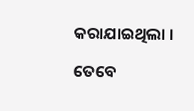କରାଯାଇଥିଲା ।

ତେବେ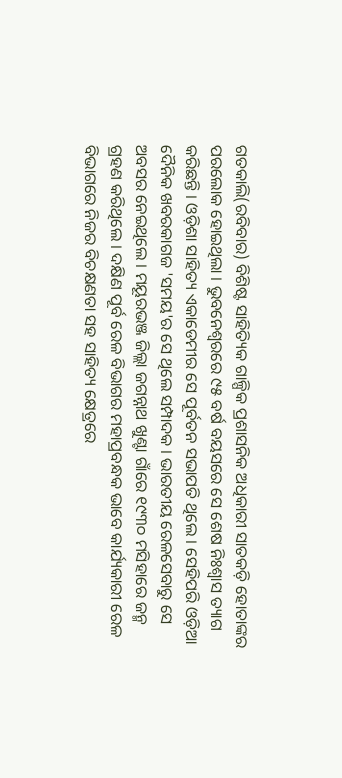ଗତକାଲି(ରବିବାର) ବିଶିଷ୍ଟ ସାହିତ୍ୟିକ ଗାଳ୍ପିକ ପ୍ରଶାସନିକ ଅଧିକାରୀ ସାତକଡ଼ି ହୋତାଙ୍କର ପରଲୋକ ହୋଇଥିଲା । ଭୁବନେଶ୍ବରରେ ୯୫ ବର୍ଷ ବୟସରେ ସେ ଶେଷ ନିଃଶ୍ବାସ ତ୍ୟାଗ କରିଛନ୍ତି । ଓଡ଼ିଶା ସାହିତ୍ୟ ଏକାଡେମୀର ସେ ପୂର୍ବତନ ସଭାପତି ଥିଲେ । ସେହିପରି ଓଡ଼ିଆ ଦୈନିକ ଖବରକାଗଜ 'ସମୟ'ର ସେ ଥିଲେ ସମ୍ପାଦକ । ଭାରତୀୟ ରେଳସେବାରୁ ସେ ଅବସର ନେଇଥିଲେ । ମୟୂରଭଞ୍ଜ ଜିଲ୍ଲା ଜଗନ୍ନାଥ ଖୁଣ୍ଟା ଗାଁରେ ୧୯୩୦ ମସିହାରେ ଜନ୍ମ ଗ୍ରହଣ କରିଥିଲେ । ଦକ୍ଷିଣ ପୂର୍ବ ରେଳ ବିଭାଗର ମହାପ୍ରବନ୍ଧକ ଭାବେ କାର୍ଯ୍ୟକାରୀ ରେଳ ବିଭାଗରେ ନିଜର ବିଚକ୍ଷଣତା ସହ ସାହିତ୍ୟ କ୍ଷେତ୍ରରେ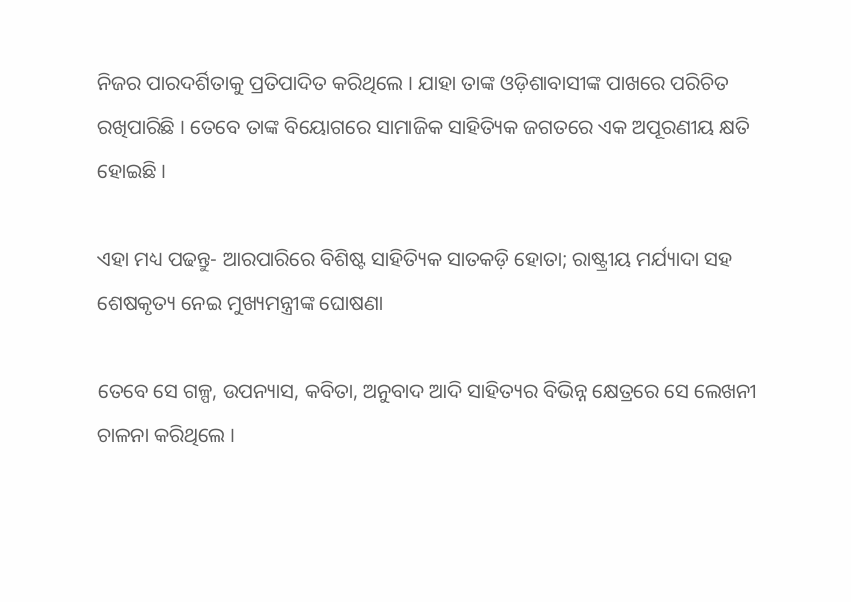ନିଜର ପାରଦର୍ଶିତାକୁ ପ୍ରତିପାଦିତ କରିଥିଲେ । ଯାହା ତାଙ୍କ ଓଡ଼ିଶାବାସୀଙ୍କ ପାଖରେ ପରିଚିତ ରଖିପାରିଛି । ତେବେ ତାଙ୍କ ବିୟୋଗରେ ସାମାଜିକ ସାହିତ୍ୟିକ ଜଗତରେ ଏକ ଅପୂରଣୀୟ କ୍ଷତି ହୋଇଛି ।

ଏହା ମଧ୍ୟ ପଢନ୍ତୁ- ଆରପାରିରେ ବିଶିଷ୍ଟ ସାହିତ୍ୟିକ ସାତକଡ଼ି ହୋତା; ରାଷ୍ଟ୍ରୀୟ ମର୍ଯ୍ୟାଦା ସହ ଶେଷକୃତ୍ୟ ନେଇ ମୁଖ୍ୟମନ୍ତ୍ରୀଙ୍କ ଘୋଷଣା

ତେବେ ସେ ଗଳ୍ପ, ଉପନ୍ୟାସ, କବିତା, ଅନୁବାଦ ଆଦି ସାହିତ୍ୟର ବିଭିନ୍ନ କ୍ଷେତ୍ରରେ ସେ ଲେଖନୀ ଚାଳନା କରିଥିଲେ ।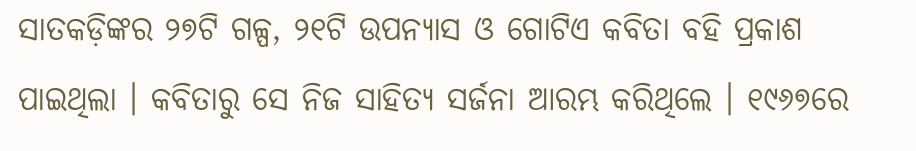ସାତକଡ଼ିଙ୍କର ୨୭ଟି ଗଳ୍ପ, ୨୧ଟି ଉପନ୍ୟାସ ଓ ଗୋଟିଏ କବିତା ବହି ପ୍ରକାଶ ପାଇଥିଲା । କବିତାରୁ ସେ ନିଜ ସାହିତ୍ୟ ସର୍ଜନା ଆରମ୍ଭ କରିଥିଲେ । ୧୯୬୭ରେ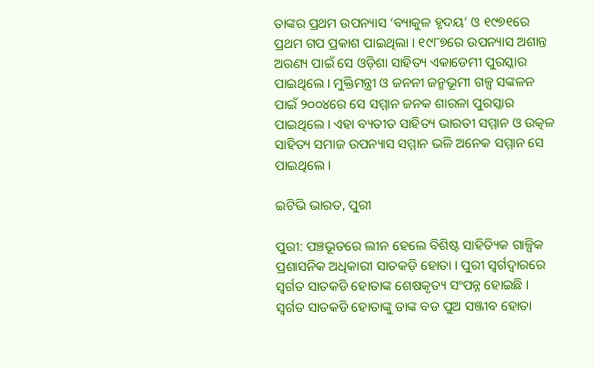ତାଙ୍କର ପ୍ରଥମ ଉପନ୍ୟାସ ‘ବ୍ୟାକୁଳ ହୃଦୟ’ ଓ ୧୯୭୧ରେ ପ୍ରଥମ ଗପ ପ୍ରକାଶ ପାଇଥିଲା । ୧୯୮୭ରେ ଉପନ୍ୟାସ ଅଶାନ୍ତ ଅରଣ୍ୟ ପାଇଁ ସେ ଓଡ଼ିଶା ସାହିତ୍ୟ ଏକାଡେମୀ ପୁରସ୍କାର ପାଇଥିଲେ । ମୁକ୍ତିମନ୍ତ୍ରୀ ଓ ଜନନୀ ଜନ୍ମଭୂମୀ ଗଳ୍ପ ସଙ୍କଳନ ପାଇଁ ୨୦୦୪ରେ ସେ ସମ୍ମାନ ଜନକ ଶାରଳା ପୁରସ୍କାର ପାଇଥିଲେ । ଏହା ବ୍ୟତୀତ ସାହିତ୍ୟ ଭାରତୀ ସମ୍ମାନ ଓ ଉତ୍କଳ ସାହିତ୍ୟ ସମାଜ ଉପନ୍ୟାସ ସମ୍ମାନ ଭଳି ଅନେକ ସମ୍ମାନ ସେ ପାଇଥିଲେ ।

ଇଟିଭି ଭାରତ, ପୁରୀ

ପୁରୀ: ପଞ୍ଚଭୂତରେ ଲୀନ ହେଲେ ବିଶିଷ୍ଟ ସାହିତ୍ୟିକ ଗାଳ୍ପିକ ପ୍ରଶାସନିକ ଅଧିକାରୀ ସାତକଡ଼ି ହୋତା । ପୁରୀ ସ୍ଵର୍ଗଦ୍ଵାରରେ ସ୍ବର୍ଗତ ସାତକଡି ହୋତାଙ୍କ ଶେଷକୃତ୍ୟ ସଂପନ୍ନ ହୋଇଛି । ସ୍ବର୍ଗତ ସାତକଡି ହୋତାଙ୍କୁ ତାଙ୍କ ବଡ ପୁଅ ସଞ୍ଜୀବ ହୋତା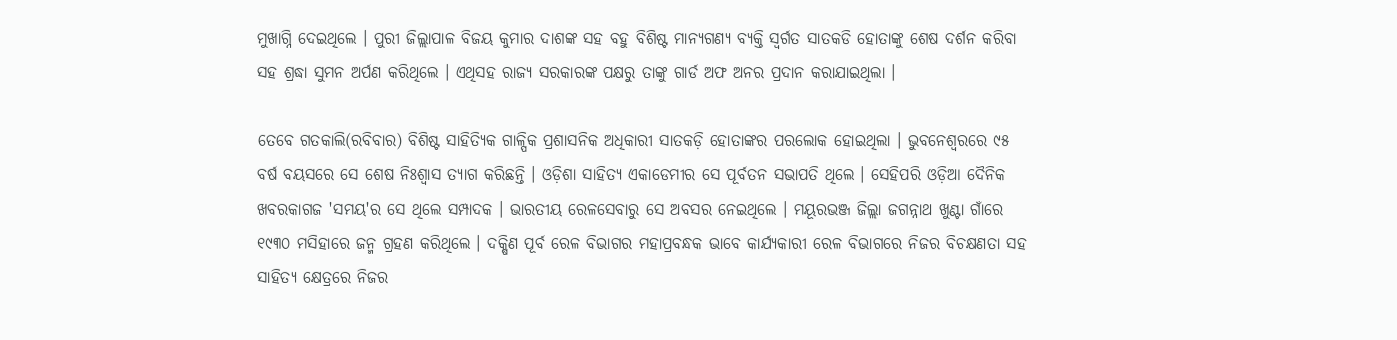ମୁଖାଗ୍ନି ଦେଇଥିଲେ । ପୁରୀ ଜିଲ୍ଲାପାଳ ବିଜୟ କୁମାର ଦାଶଙ୍କ ସହ ବହୁ ବିଶିଷ୍ଟ ମାନ୍ୟଗଣ୍ୟ ବ୍ୟକ୍ତି ସ୍ବର୍ଗତ ସାତକଡି ହୋତାଙ୍କୁ ଶେଷ ଦର୍ଶନ କରିବା ସହ ଶ୍ରଦ୍ଧା ସୁମନ ଅର୍ପଣ କରିଥିଲେ । ଏଥିସହ ରାଜ୍ୟ ସରକାରଙ୍କ ପକ୍ଷରୁ ତାଙ୍କୁ ଗାର୍ଡ ଅଫ ଅନର ପ୍ରଦାନ କରାଯାଇଥିଲା ।

ତେବେ ଗତକାଲି(ରବିବାର) ବିଶିଷ୍ଟ ସାହିତ୍ୟିକ ଗାଳ୍ପିକ ପ୍ରଶାସନିକ ଅଧିକାରୀ ସାତକଡ଼ି ହୋତାଙ୍କର ପରଲୋକ ହୋଇଥିଲା । ଭୁବନେଶ୍ବରରେ ୯୫ ବର୍ଷ ବୟସରେ ସେ ଶେଷ ନିଃଶ୍ବାସ ତ୍ୟାଗ କରିଛନ୍ତି । ଓଡ଼ିଶା ସାହିତ୍ୟ ଏକାଡେମୀର ସେ ପୂର୍ବତନ ସଭାପତି ଥିଲେ । ସେହିପରି ଓଡ଼ିଆ ଦୈନିକ ଖବରକାଗଜ 'ସମୟ'ର ସେ ଥିଲେ ସମ୍ପାଦକ । ଭାରତୀୟ ରେଳସେବାରୁ ସେ ଅବସର ନେଇଥିଲେ । ମୟୂରଭଞ୍ଜ ଜିଲ୍ଲା ଜଗନ୍ନାଥ ଖୁଣ୍ଟା ଗାଁରେ ୧୯୩୦ ମସିହାରେ ଜନ୍ମ ଗ୍ରହଣ କରିଥିଲେ । ଦକ୍ଷିଣ ପୂର୍ବ ରେଳ ବିଭାଗର ମହାପ୍ରବନ୍ଧକ ଭାବେ କାର୍ଯ୍ୟକାରୀ ରେଳ ବିଭାଗରେ ନିଜର ବିଚକ୍ଷଣତା ସହ ସାହିତ୍ୟ କ୍ଷେତ୍ରରେ ନିଜର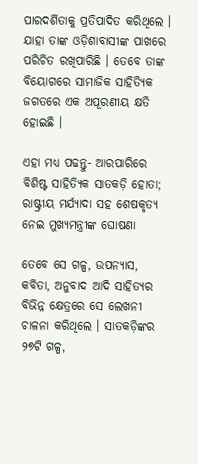ପାରଦର୍ଶିତାକୁ ପ୍ରତିପାଦିତ କରିଥିଲେ । ଯାହା ତାଙ୍କ ଓଡ଼ିଶାବାସୀଙ୍କ ପାଖରେ ପରିଚିତ ରଖିପାରିଛି । ତେବେ ତାଙ୍କ ବିୟୋଗରେ ସାମାଜିକ ସାହିତ୍ୟିକ ଜଗତରେ ଏକ ଅପୂରଣୀୟ କ୍ଷତି ହୋଇଛି ।

ଏହା ମଧ୍ୟ ପଢନ୍ତୁ- ଆରପାରିରେ ବିଶିଷ୍ଟ ସାହିତ୍ୟିକ ସାତକଡ଼ି ହୋତା; ରାଷ୍ଟ୍ରୀୟ ମର୍ଯ୍ୟାଦା ସହ ଶେଷକୃତ୍ୟ ନେଇ ମୁଖ୍ୟମନ୍ତ୍ରୀଙ୍କ ଘୋଷଣା

ତେବେ ସେ ଗଳ୍ପ, ଉପନ୍ୟାସ, କବିତା, ଅନୁବାଦ ଆଦି ସାହିତ୍ୟର ବିଭିନ୍ନ କ୍ଷେତ୍ରରେ ସେ ଲେଖନୀ ଚାଳନା କରିଥିଲେ । ସାତକଡ଼ିଙ୍କର ୨୭ଟି ଗଳ୍ପ,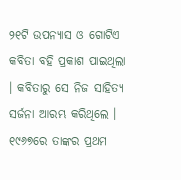୨୧ଟି ଉପନ୍ୟାସ ଓ ଗୋଟିଏ କବିତା ବହି ପ୍ରକାଶ ପାଇଥିଲା । କବିତାରୁ ସେ ନିଜ ସାହିତ୍ୟ ସର୍ଜନା ଆରମ୍ଭ କରିଥିଲେ । ୧୯୬୭ରେ ତାଙ୍କର ପ୍ରଥମ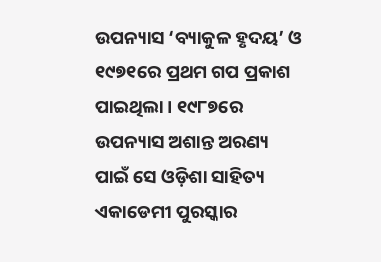ଉପନ୍ୟାସ ‘ବ୍ୟାକୁଳ ହୃଦୟ’ ଓ ୧୯୭୧ରେ ପ୍ରଥମ ଗପ ପ୍ରକାଶ ପାଇଥିଲା । ୧୯୮୭ରେ ଉପନ୍ୟାସ ଅଶାନ୍ତ ଅରଣ୍ୟ ପାଇଁ ସେ ଓଡ଼ିଶା ସାହିତ୍ୟ ଏକାଡେମୀ ପୁରସ୍କାର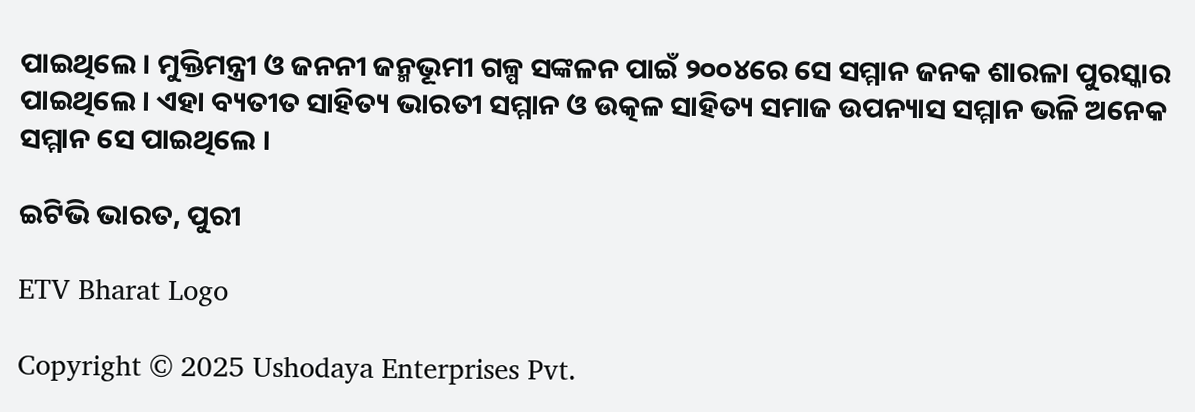ପାଇଥିଲେ । ମୁକ୍ତିମନ୍ତ୍ରୀ ଓ ଜନନୀ ଜନ୍ମଭୂମୀ ଗଳ୍ପ ସଙ୍କଳନ ପାଇଁ ୨୦୦୪ରେ ସେ ସମ୍ମାନ ଜନକ ଶାରଳା ପୁରସ୍କାର ପାଇଥିଲେ । ଏହା ବ୍ୟତୀତ ସାହିତ୍ୟ ଭାରତୀ ସମ୍ମାନ ଓ ଉତ୍କଳ ସାହିତ୍ୟ ସମାଜ ଉପନ୍ୟାସ ସମ୍ମାନ ଭଳି ଅନେକ ସମ୍ମାନ ସେ ପାଇଥିଲେ ।

ଇଟିଭି ଭାରତ, ପୁରୀ

ETV Bharat Logo

Copyright © 2025 Ushodaya Enterprises Pvt.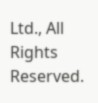Ltd., All Rights Reserved.